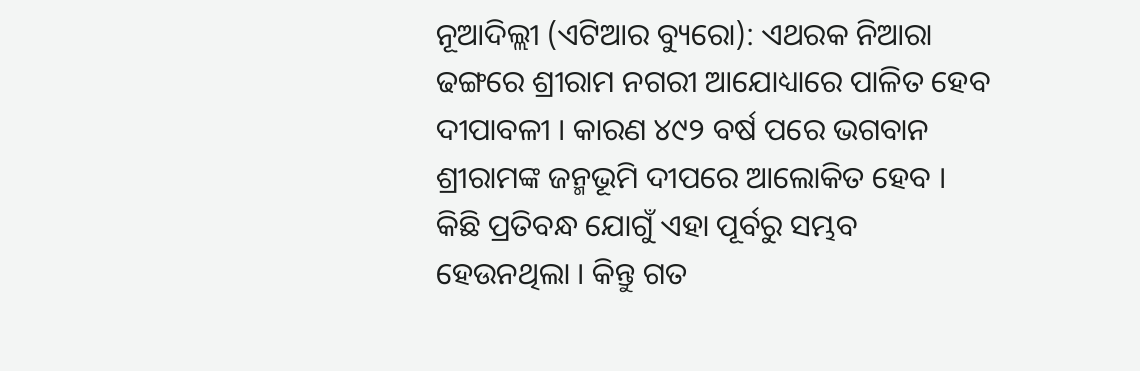ନୂଆଦିଲ୍ଲୀ (ଏଟିଆର ବ୍ୟୁରୋ): ଏଥରକ ନିଆରା ଢଙ୍ଗରେ ଶ୍ରୀରାମ ନଗରୀ ଆଯୋଧ୍ୟାରେ ପାଳିତ ହେବ ଦୀପାବଳୀ । କାରଣ ୪୯୨ ବର୍ଷ ପରେ ଭଗବାନ ଶ୍ରୀରାମଙ୍କ ଜନ୍ମଭୂମି ଦୀପରେ ଆଲୋକିତ ହେବ । କିଛି ପ୍ରତିବନ୍ଧ ଯୋଗୁଁ ଏହା ପୂର୍ବରୁ ସମ୍ଭବ ହେଉନଥିଲା । କିନ୍ତୁ ଗତ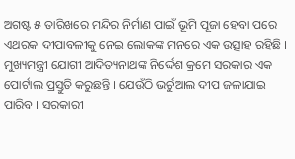ଅଗଷ୍ଟ ୫ ତାରିଖରେ ମନ୍ଦିର ନିର୍ମାଣ ପାଇଁ ଭୂମି ପୂଜା ହେବା ପରେ ଏଥରକ ଦୀପାବଳୀକୁ ନେଇ ଲୋକଙ୍କ ମନରେ ଏକ ଉତ୍ସାହ ରହିଛି ।
ମୁଖ୍ୟମନ୍ତ୍ରୀ ଯୋଗୀ ଆଦିତ୍ୟନାଥଙ୍କ ନିର୍ଦ୍ଦେଶ କ୍ରମେ ସରକାର ଏକ ପୋର୍ଟାଲ ପ୍ରସ୍ତୁତି କରୁଛନ୍ତି । ଯେଉଁଠି ଭର୍ଚୁଆଲ ଦୀପ ଜଳାଯାଇ ପାରିବ । ସରକାରୀ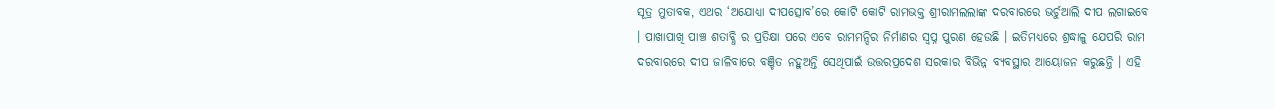ସୂତ୍ର ମୁତାବକ, ଏଥର ‘ଅଯୋଧ୍ୟା ଦୀପତ୍ସୋବ’ରେ କୋଟି କୋଟି ରାମଭକ୍ତ ଶ୍ରୀରାମଲଲାଙ୍କ ଦରବାରରେ ଭର୍ଚୁଆଲି ଦୀପ ଲଗାଇବେ । ପାଖାପାଖି ପାଞ୍ଚ ଶତାବ୍ଧି ର ପ୍ରତିକ୍ଷା ପରେ ଏବେ ରାମମନ୍ଦିର ନିର୍ମାଣର ସ୍ୱପ୍ନ ପୁରଣ ହେଉଛି । ଇତିମଧ୍ୟରେ ଶ୍ରଦ୍ଧାଳୁ ଯେପରି ରାମ ଦରବାରରେ ଦୀପ ଜାଳିବାରେ ବଞ୍ଚିତ ନହୁଅନ୍ତି ସେଥିପାଇଁ ଉତ୍ତରପ୍ରଦେଶ ସରକାର ବିଭିନ୍ନ ବ୍ୟବସ୍ଥାର ଆୟୋଜନ କରୁଛନ୍ତି । ଏହି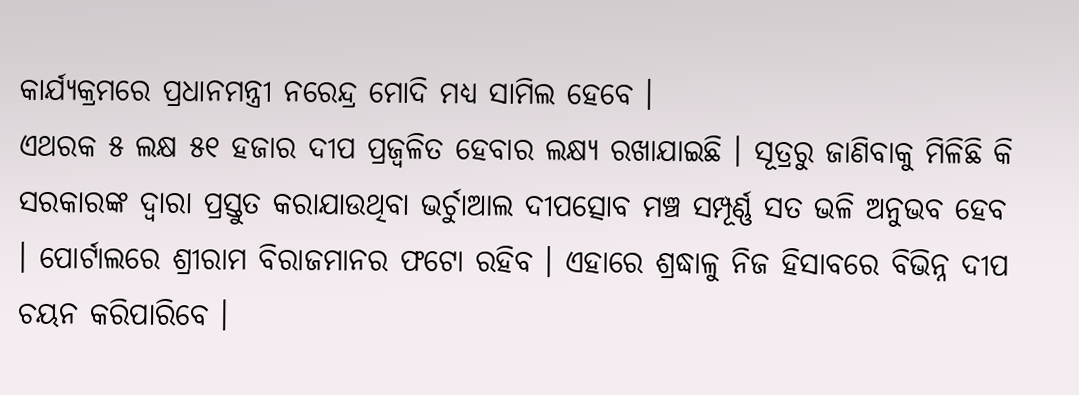କାର୍ଯ୍ୟକ୍ରମରେ ପ୍ରଧାନମନ୍ତ୍ରୀ ନରେନ୍ଦ୍ର ମୋଦି ମଧ୍ୟ ସାମିଲ ହେବେ ।
ଏଥରକ ୫ ଲକ୍ଷ ୫୧ ହଜାର ଦୀପ ପ୍ରଜ୍ୱଳିତ ହେବାର ଲକ୍ଷ୍ୟ ରଖାଯାଇଛି । ସୂତ୍ରରୁ ଜାଣିବାକୁ ମିଳିଛି କି ସରକାରଙ୍କ ଦ୍ୱାରା ପ୍ରସ୍ତୁତ କରାଯାଉଥିବା ଭର୍ଚୁାଆଲ ଦୀପତ୍ସୋବ ମଞ୍ଚ ସମ୍ପୂର୍ଣ୍ଣ ସତ ଭଳି ଅନୁଭବ ହେବ । ପୋର୍ଟାଲରେ ଶ୍ରୀରାମ ବିରାଜମାନର ଫଟୋ ରହିବ । ଏହାରେ ଶ୍ରଦ୍ଧାଳୁ ନିଜ ହିସାବରେ ବିଭିନ୍ନ ଦୀପ ଚୟନ କରିପାରିବେ ।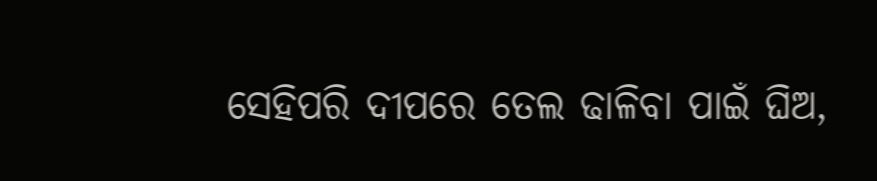ସେହିପରି ଦୀପରେ ତେଲ ଢାଳିବା ପାଇଁ ଘିଅ,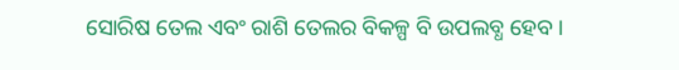ସୋରିଷ ତେଲ ଏବଂ ରାଶି ତେଲର ବିକଳ୍ପ ବି ଉପଲବ୍ଧ ହେବ ।